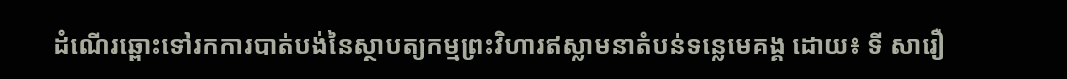ដំណើរឆ្ពោះទៅរកការបាត់បង់នៃស្ថាបត្យកម្មព្រះវិហារឥស្លាមនាតំបន់ទន្លេមេគង្គ ដោយ៖ ទី សារឿ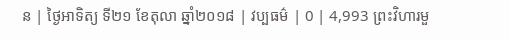ន | ថ្ងៃអាទិត្យ ទី២១ ខែតុលា ឆ្នាំ២០១៨ | វប្បធម៌ | 0 | 4,993 ព្រះវិហារមួ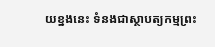យខ្នងនេះ ទំនងជាស្ថាបត្យកម្មព្រះ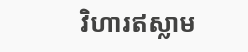វិហារឥស្លាម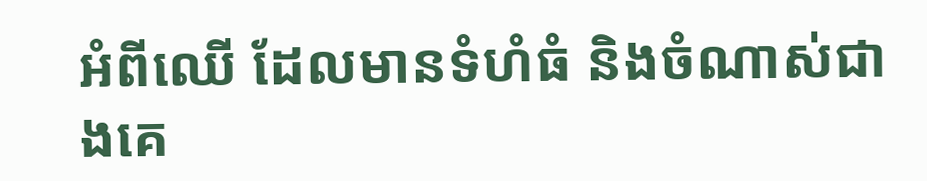អំពីឈើ ដែលមានទំហំធំ និងចំណាស់ជាងគេ